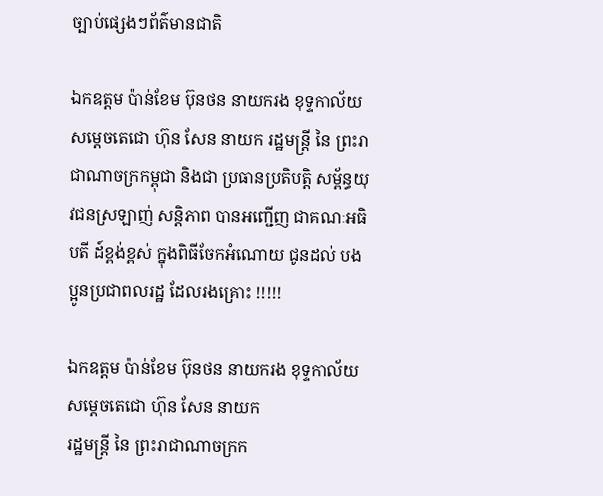ច្បាប់ផ្សេងៗព័ត៌មានជាតិ

ឯកឧត្តម ប៉ាន់ខែម ប៊ុនថន នាយករង ខុទ្ទកាល័យ សម្ដេចតេជោ ហ៊ុន សែន នាយក រដ្ឋមន្ត្រី នៃ ព្រះរាជាណាចក្រកម្ពុជា និងជា ប្រធានប្រតិបត្តិ សម្ព័ន្ធយុវជនស្រឡាញ់ សន្តិភាព បានអញ្ជើញ ជាគណៈអធិបតី ដ៍ខ្ពង់ខ្ពស់ ក្នុងពិធីចែកអំណោយ ជូនដល់ បងប្អូនប្រជាពលរដ្ឋ ដែលរងគ្រោះ !!!!!

ឯកឧត្តម ប៉ាន់ខែម ប៊ុនថន នាយករង ខុទ្ទកាល័យ សម្ដេចតេជោ ហ៊ុន សែន នាយក
រដ្ឋមន្ត្រី នៃ ព្រះរាជាណាចក្រក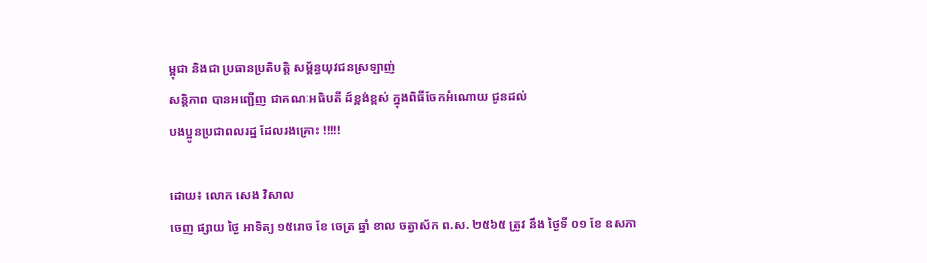ម្ពុជា និងជា ប្រធានប្រតិបត្តិ សម្ព័ន្ធយុវជនស្រឡាញ់
សន្តិភាព បានអញ្ជើញ ជាគណៈអធិបតី ដ៍ខ្ពង់ខ្ពស់ ក្នុងពិធីចែកអំណោយ ជូនដល់
បងប្អូនប្រជាពលរដ្ឋ ដែលរងគ្រោះ !!!!!

ដោយ៖ លោក សេង វិសាល
ចេញ ផ្សាយ ថ្ងៃ អាទិត្យ ១៥រោច ខែ ចេត្រ ឆ្នាំ ខាល ចត្វាស័ក ព.ស. ២៥៦៥ ត្រូវ នឹង ថ្ងៃទី ០១ ខែ ឧសភា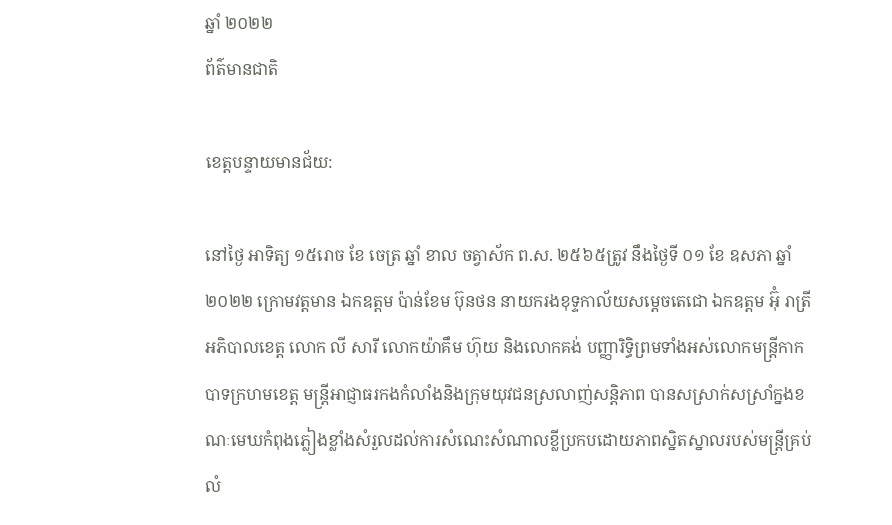ឆ្នាំ ២០២២
ព័ត៌មានជាតិ

ខេត្តបន្ទាយមានជ័យ:

នៅថ្ងៃ អាទិត្យ ១៥រោច ខែ ចេត្រ ឆ្នាំ ខាល ចត្វាស័ក ព.ស. ២៥៦៥ត្រូវ នឹងថ្ងៃទី ០១ ខែ ឧសភា ឆ្នាំ ២០២២ ក្រោមវត្តមាន ឯកឧត្តម ប៉ាន់ខែម ប៊ុនថន នាយករងខុទ្ទកាល័យសម្តេចតេជោ ឯកឧត្តម អ៊ុំ រាត្រី អភិបាលខេត្ត លោក លី សារី លោកយ៉ាគឹម ហ៊ុយ និងលោកគង់ បញ្ញារិទ្ធិព្រមទាំងអស់លោកមន្ត្រីកាកបាទក្រហមខេត្ត មន្ត្រីអាជ្ញាធរកងកំលាំងនិងក្រុមយុវជនស្រលាញ់សន្តិភាព បានសស្រាក់សស្រាំក្នងខណៈមេឃកំពុងភ្លៀងខ្លាំងសំរួលដល់ការសំណេះសំណាលខ្លីប្រកបដោយភាពស្និតស្នាលរបស់មន្ត្រីគ្រប់លំ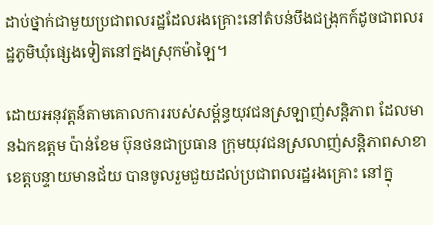ដាប់ថ្នាក់ជាមួយប្រជាពលរដ្ឋដែលរងគ្រោះនៅតំបន់បឹងជង្រុកក៍ដូចជាពលរដ្ឋភូមិឃុំផ្សេងទៀតនៅក្នងស្រុកម៉ាឡៃ។

ដោយអនុវត្តន៍តាមគោលការរបស់សម្ព័ន្ធយុវជនស្រឡាញ់សន្តិភាព ដែលមានឯកឧត្តម ប៉ាន់ខែម ប៊ុនថនជាប្រធាន ក្រុមយុវជនស្រលាញ់សន្តិភាពសាខាខេត្តបន្ទាយមានជ័យ បានចូលរួមជួយដល់ប្រជាពលរដ្ឋរងគ្រោះ នៅក្នុ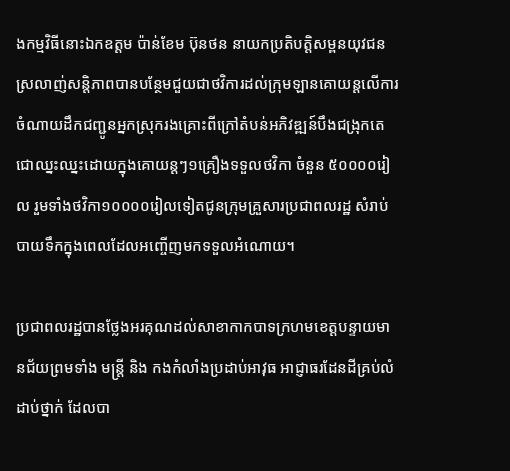ងកម្មវិធីនោះឯកឧត្តម ប៉ាន់ខែម ប៊ុនថន នាយកប្រតិបត្តិសម្ពនយុវជនស្រលាញ់សន្តិភាពបានបន្ថែមជួយជាថវិការដល់ក្រុមឡានគោយន្តលើការចំណាយដឹកជញ្ជូនអ្នកស្រុករងគ្រោះពីក្រៅតំបន់អភិវឌ្ឍន៍បឹងជង្រុកតេជោឈ្នះឈ្នះដោយក្នុងគោយន្តៗ១គ្រឿងទទួលថវិកា ចំនួន ៥០០០០រៀល រួមទាំងថវិកា១០០០០រៀលទៀតជូនក្រុមគ្រួសារប្រជាពលរដ្ឋ សំរាប់បាយទឹកក្នុងពេលដែលអញ្ចើញមកទទួលអំណោយ។

ប្រជាពលរដ្ឋបានថ្លែងអរគុណដល់សាខាកាកបាទក្រហមខេត្តបន្ទាយមានជ័យព្រមទាំង មន្ត្រី និង កងកំលាំងប្រដាប់អាវុធ អាជ្ញាធរដែនដីគ្រប់លំដាប់ថ្នាក់ ដែលបា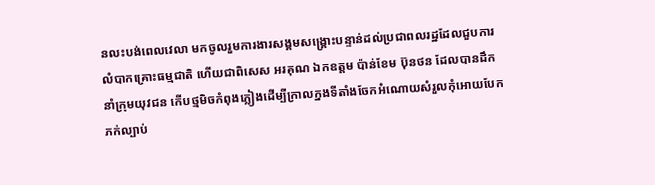នលះបង់ពេលវេលា មកចូលរួមការងារសង្គមសង្គ្រោះបន្ទាន់ដល់ប្រជាពលរដ្ឋដែលជួបការលំបាកគ្រោះធម្មជាតិ ហើយជាពិសេស អរគុណ ឯកឧត្តម ប៉ាន់ខែម ប៊ុនថន ដែលបានដឹកនាំក្រុមយុវជន កើបថ្មមិចកំពុងភ្លៀងដើម្បីក្រាលក្នងទីតាំងចែកអំណោយសំរួលកុំអោយបែកភក់ល្បាប់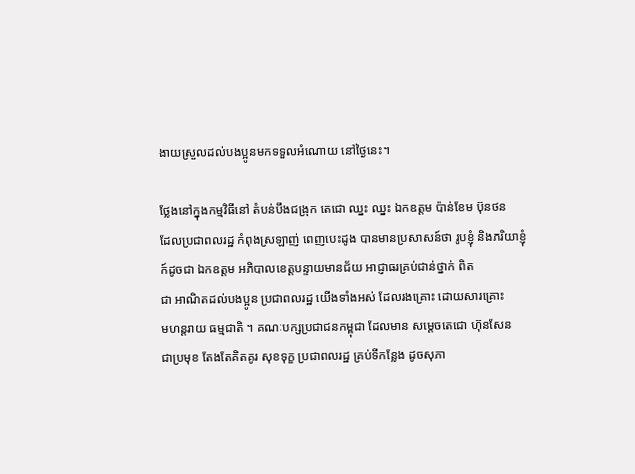ងាយស្រួលដល់បងប្អូនមកទទួលអំណោយ នៅថ្ងៃនេះ។

ថ្លែងនៅក្នុងកម្មវិធីនៅ តំបន់បឹងជង្រុក តេជោ ឈ្នះ ឈ្នះ ឯកឧត្តម ប៉ាន់ខែម ប៊ុនថន
ដែលប្រជាពលរដ្ឋ កំពុងស្រឡាញ់ ពេញបេះដូង បានមានប្រសាសន៍ថា រូបខ្ញុំ និងភរិយាខ្ញុំ ក៍ដូចជា ឯកឧត្តម អភិបាលខេត្តបន្ទាយមានជ័យ អាជ្ញាធរគ្រប់ជាន់ថ្នាក់ ពិត
ជា អាណិតដល់បងប្អូន ប្រជាពលរដ្ឋ យើងទាំងអស់ ដែលរងគ្រោះ ដោយសារគ្រោះ
មហន្តរាយ ធម្មជាតិ ។ គណៈបក្សប្រជាជនកម្ពុជា ដែលមាន សម្ដេចតេជោ ហ៊ុនសែន
ជាប្រមុខ តែងតែគិតគូរ សុខទុក្ខ ប្រជាពលរដ្ឋ គ្រប់ទីកន្លែង ដូចសុភា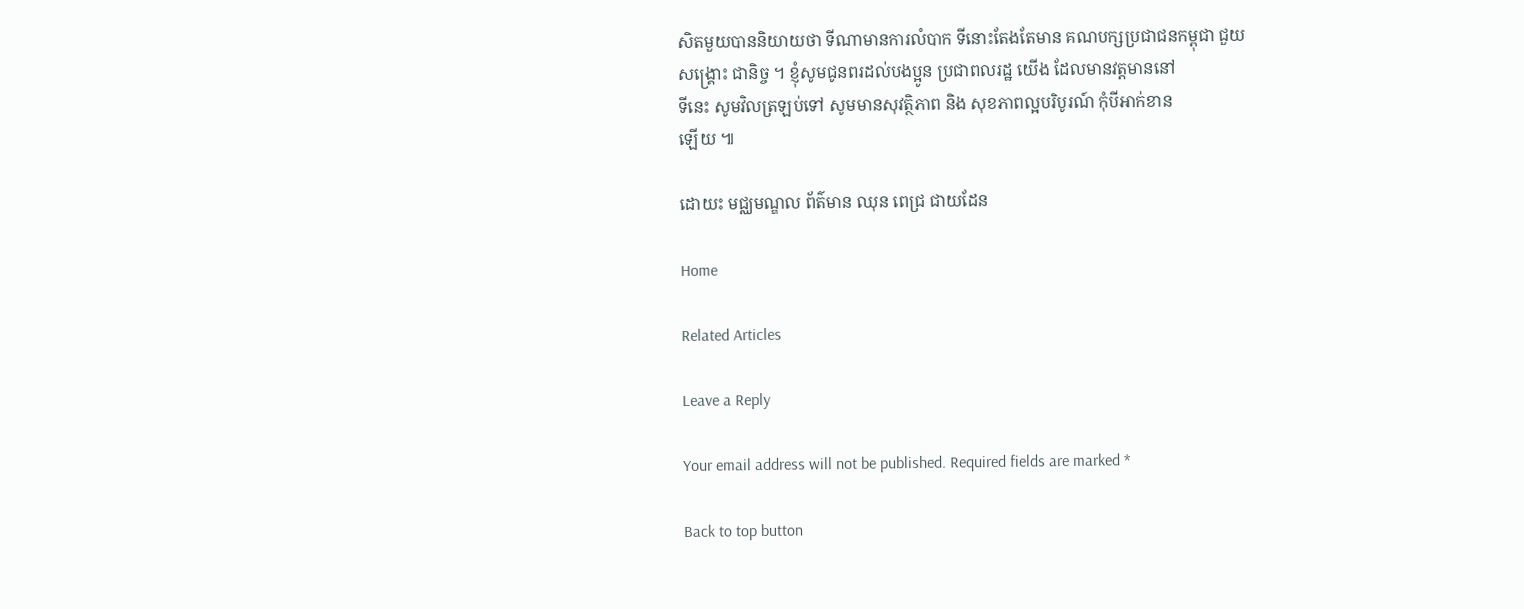សិតមួយបាននិយាយថា ទីណាមានការលំបាក ទីនោះតែងតែមាន គណបក្សប្រជាជនកម្ពុជា ជួយ
សង្គ្រោះ ជានិច្ច ។ ខ្ញុំសូមជូនពរដល់បងប្អូន ប្រជាពលរដ្ឋ យើង ដែលមានវត្តមាននៅ
ទីនេះ សូមវិលត្រឡប់ទៅ សូមមានសុវត្ថិភាព និង សុខភាពល្អបរិបូរណ៍ កុំបីអាក់ខាន
ឡើយ ៕

ដោយះ មជ្ឈមណ្ឌល ព័ត៌មាន ឈុន ពេជ្រ ជាយដែន

Home

Related Articles

Leave a Reply

Your email address will not be published. Required fields are marked *

Back to top button